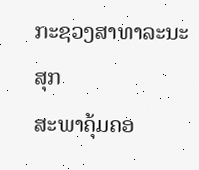ກະຊວງສາທາລະນະສຸກ
ສະພາຄຸ້ມຄອ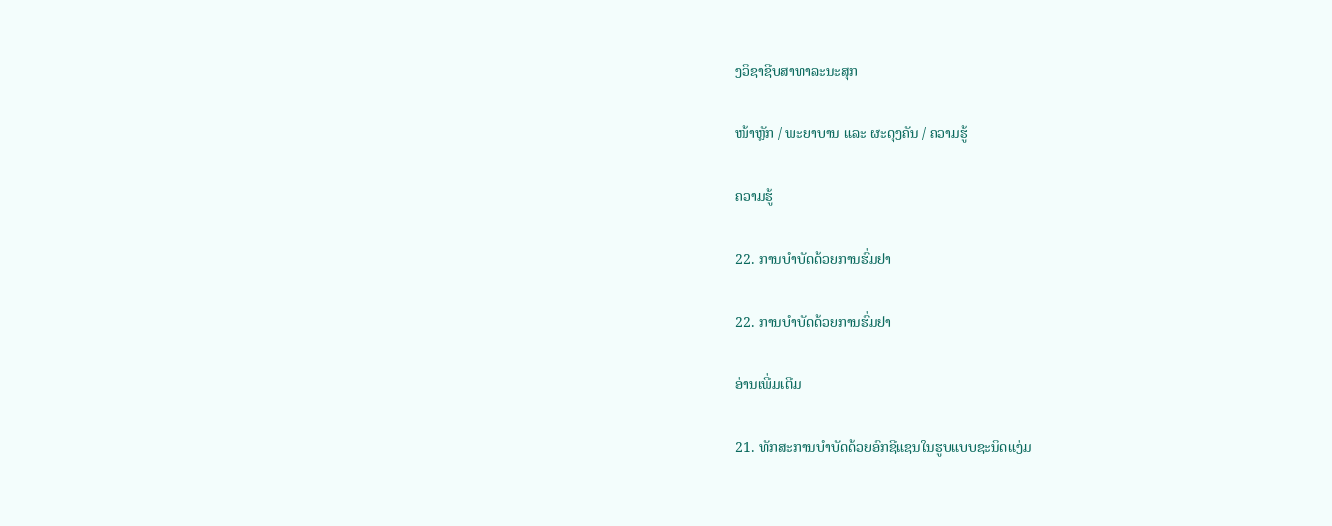ງວິຊາຊີບສາທາລະນະສຸກ

ໜ້າຫຼັກ / ພະຍາບານ ແລະ ຜະດຸງຄັນ / ຄວາມຮູ້

ຄວາມຮູ້

22. ການບຳບັດດ້ວຍການຮົ່ມຢາ

22. ການບຳບັດດ້ວຍການຮົ່ມຢາ

ອ່ານເພີ່ມເຕີມ

21. ທັກສະການບໍາບັດດ້ວຍອົກຊີແຊນໃນຮູບແບບຊະນິດແງ່ມ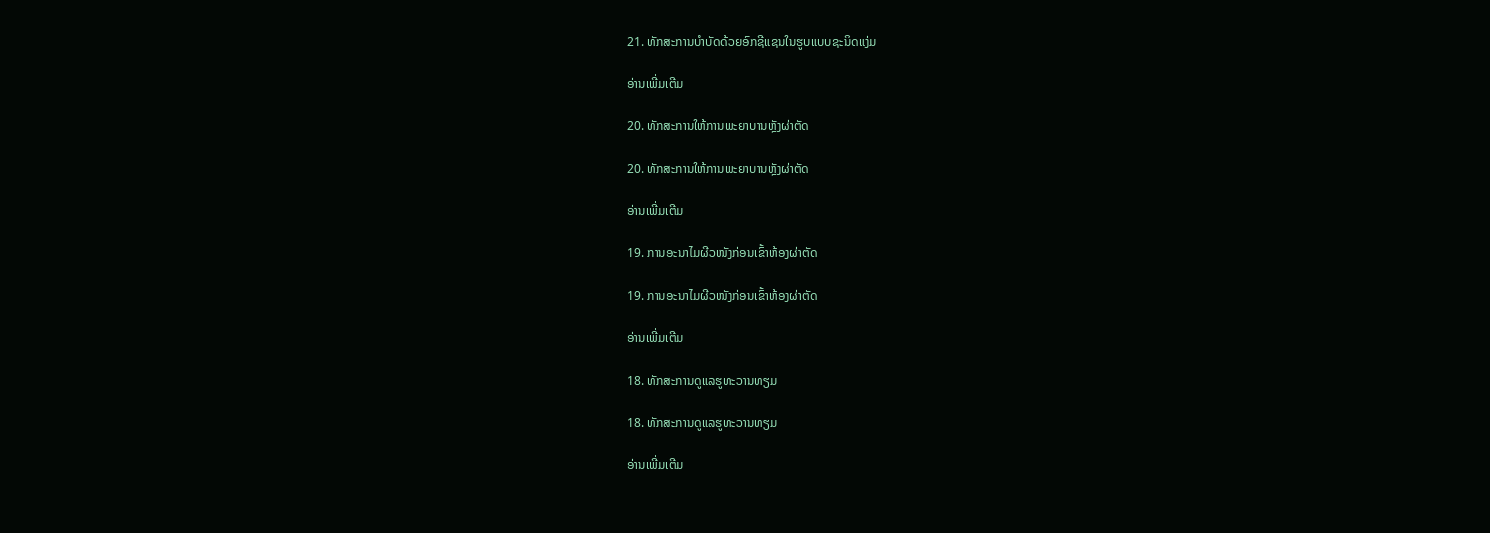21. ທັກສະການບໍາບັດດ້ວຍອົກຊີແຊນໃນຮູບແບບຊະນິດແງ່ມ

ອ່ານເພີ່ມເຕີມ

20. ທັກສະການໃຫ້ການພະຍາບານຫຼັງຜ່າຕັດ

20. ທັກສະການໃຫ້ການພະຍາບານຫຼັງຜ່າຕັດ

ອ່ານເພີ່ມເຕີມ

19. ການອະນາໄມຜີວໜັງກ່ອນເຂົ້າຫ້ອງຜ່າຕັດ

19. ການອະນາໄມຜີວໜັງກ່ອນເຂົ້າຫ້ອງຜ່າຕັດ

ອ່ານເພີ່ມເຕີມ

18. ທັກສະການດູແລຮູທະວານທຽມ

18. ທັກສະການດູແລຮູທະວານທຽມ

ອ່ານເພີ່ມເຕີມ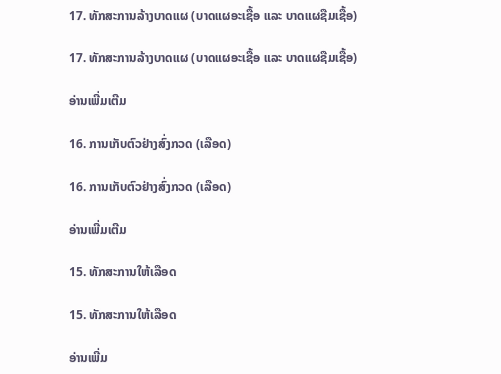17. ທັກສະການລ້າງບາດແຜ (ບາດແຜອະເຊື້ອ ແລະ ບາດແຜຊືມເຊື້ອ)

17. ທັກສະການລ້າງບາດແຜ (ບາດແຜອະເຊື້ອ ແລະ ບາດແຜຊືມເຊື້ອ)

ອ່ານເພີ່ມເຕີມ

16. ການເກັບຕົວຢ່າງສົ່ງກວດ (ເລືອດ)

16. ການເກັບຕົວຢ່າງສົ່ງກວດ (ເລືອດ)

ອ່ານເພີ່ມເຕີມ

15. ທັກສະການໃຫ້ເລືອດ

15. ທັກສະການໃຫ້ເລືອດ

ອ່ານເພີ່ມ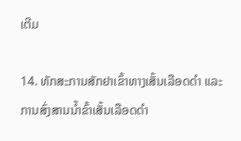ເຕີມ

14. ທັກສະການສັກຢາເຂົ້າທາງເສັ້ນເລືອດດໍາ ແລະ ການສົ່ງສານນໍ້າຂົ້າເສັ້ນເລືອດດໍາ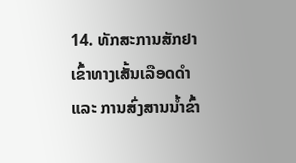14. ທັກສະການສັກຢາເຂົ້າທາງເສັ້ນເລືອດດໍາ ແລະ ການສົ່ງສານນໍ້າຂົ້າ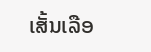ເສັ້ນເລືອ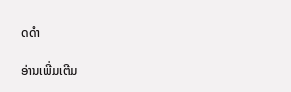ດດໍາ

ອ່ານເພີ່ມເຕີມ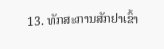13. ທັກສະການສັກຢາເຂົ້າ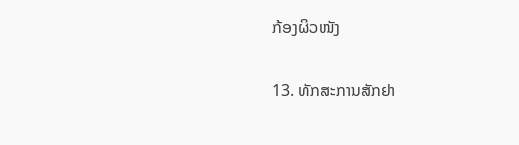ກ້ອງຜິວໜັງ

13. ທັກສະການສັກຢາ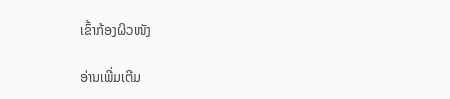ເຂົ້າກ້ອງຜິວໜັງ

ອ່ານເພີ່ມເຕີມ